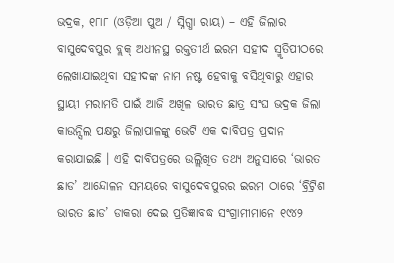ଭଦ୍ରକ, ୧୮ା୮ (ଓଡ଼ିଆ ପୁଅ / ସ୍ନିଗ୍ଧା ରାୟ) – ଏହି ଜିଲାର ବାସୁଦେବପୁର ବ୍ଲକ୍ ଅଧୀନସ୍ଥ ରକ୍ତତୀର୍ଥ ଇରମ ସହୀଦ ସ୍ମୃତିପୀଠରେ ଲେଖାଯାଇଥିବା ସହୀଦଙ୍କ ନାମ ନଷ୍ଟ ହେବାକୁ ବସିଥିବାରୁ ଏହାର ସ୍ଥାୟୀ ମରାମତି ପାଇଁ ଆଜି ଅଖିଳ ଭାରତ ଛାତ୍ର ସଂଘ ଭଦ୍ରକ ଜିଲା କାଉନ୍ସିଲ ପକ୍ଷରୁ ଜିଲାପାଳଙ୍କୁ ଭେଟି ଏକ ଦାବିପତ୍ର ପ୍ରଦାନ କରାଯାଇଛି । ଏହି ଦାବିପତ୍ରରେ ଉଲ୍ଲିଖିତ ତଥ୍ୟ ଅନୁସାରେ ‘ଭାରତ ଛାଡ’ ଆନ୍ଦୋଳନ ସମୟରେ ବାସୁଦେବପୁରର ଇରମ ଠାରେ ‘ବ୍ରିଟ୍ରିଶ ଭାରତ ଛାଡ’ ଡାକରା ଦେଇ ପ୍ରତିଜ୍ଞାବଦ୍ଧ ସଂଗ୍ରାମୀମାନେ ୧୯୪୨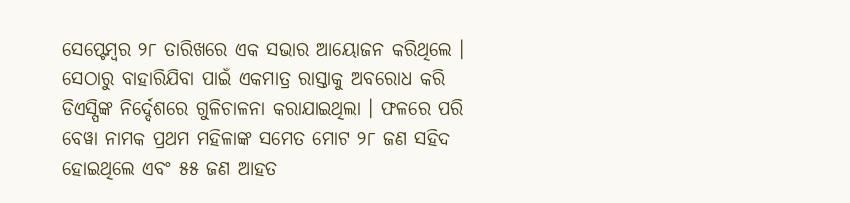ସେପ୍ଟେମ୍ବର ୨୮ ତାରିଖରେ ଏକ ସଭାର ଆୟୋଜନ କରିଥିଲେ । ସେଠାରୁ ବାହାରିଯିବା ପାଇଁ ଏକମାତ୍ର ରାସ୍ତାକୁ ଅବରୋଧ କରି ଡିଏସ୍ପିଙ୍କ ନିର୍ଦ୍ଦେଶରେ ଗୁଳିଚାଳନା କରାଯାଇଥିଲା । ଫଳରେ ପରି ବେୱା ନାମକ ପ୍ରଥମ ମହିଳାଙ୍କ ସମେତ ମୋଟ ୨୮ ଜଣ ସହିଦ ହୋଇଥିଲେ ଏବଂ ୫୫ ଜଣ ଆହତ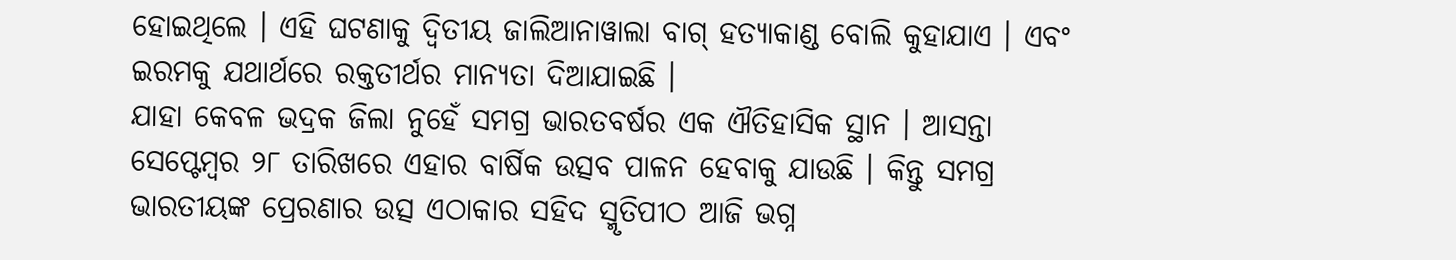ହୋଇଥିଲେ । ଏହି ଘଟଣାକୁ ଦ୍ୱିତୀୟ ଜାଲିଆନାୱାଲା ବାଗ୍ ହତ୍ୟାକାଣ୍ଡ ବୋଲି କୁହାଯାଏ । ଏବଂ ଇରମକୁ ଯଥାର୍ଥରେ ରକ୍ତତୀର୍ଥର ମାନ୍ୟତା ଦିଆଯାଇଛି ।
ଯାହା କେବଳ ଭଦ୍ରକ ଜିଲା ନୁହେଁ ସମଗ୍ର ଭାରତବର୍ଷର ଏକ ଐତିହାସିକ ସ୍ଥାନ । ଆସନ୍ତା ସେପ୍ଟେମ୍ବର ୨୮ ତାରିଖରେ ଏହାର ବାର୍ଷିକ ଉତ୍ସବ ପାଳନ ହେବାକୁ ଯାଉଛି । କିନ୍ତୁ ସମଗ୍ର ଭାରତୀୟଙ୍କ ପ୍ରେରଣାର ଉତ୍ସ ଏଠାକାର ସହିଦ ସ୍ମୃତିପୀଠ ଆଜି ଭଗ୍ନ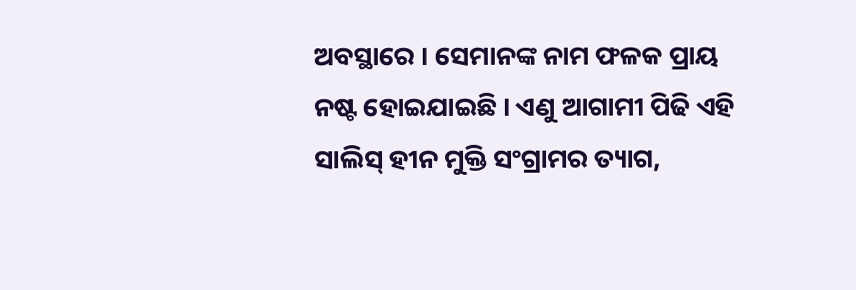ଅବସ୍ଥାରେ । ସେମାନଙ୍କ ନାମ ଫଳକ ପ୍ରାୟ ନଷ୍ଟ ହୋଇଯାଇଛି । ଏଣୁ ଆଗାମୀ ପିଢି ଏହି ସାଲିସ୍ ହୀନ ମୁକ୍ତି ସଂଗ୍ରାମର ତ୍ୟାଗ,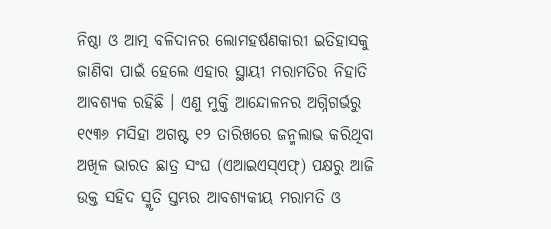ନିଷ୍ଠା ଓ ଆତ୍ମ ବଳିଦାନର ଲୋମହର୍ଷଣକାରୀ ଇତିହାସକୁ ଜାଣିବା ପାଇଁ ହେଲେ ଏହାର ସ୍ଥାୟୀ ମରାମତିର ନିହାତି ଆବଶ୍ୟକ ରହିଛି । ଏଣୁ ମୁକ୍ତି ଆନ୍ଦୋଳନର ଅଗ୍ନିଗର୍ଭରୁ ୧୯୩୬ ମସିହା ଅଗଷ୍ଟ ୧୨ ତାରିଖରେ ଜନ୍ମଲାଭ କରିଥିବା ଅଖିଳ ଭାରତ ଛାତ୍ର ସଂଘ (ଏଆଇଏସ୍ଏଫ୍) ପକ୍ଷରୁ ଆଜି ଉକ୍ତ ସହିଦ ସ୍ମୃତି ସ୍ତମ୍ଭର ଆବଶ୍ୟକୀୟ ମରାମତି ଓ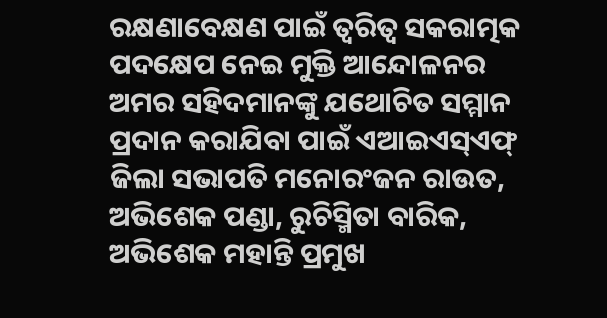ରକ୍ଷଣାବେକ୍ଷଣ ପାଇଁ ତ୍ୱରିତ୍ୱ ସକରାତ୍ମକ ପଦକ୍ଷେପ ନେଇ ମୁକ୍ତି ଆନ୍ଦୋଳନର ଅମର ସହିଦମାନଙ୍କୁ ଯଥୋଚିତ ସମ୍ମାନ ପ୍ରଦାନ କରାଯିବା ପାଇଁ ଏଆଇଏସ୍ଏଫ୍ ଜିଲା ସଭାପତି ମନୋରଂଜନ ରାଉତ, ଅଭିଶେକ ପଣ୍ଡା, ରୁଚିସ୍ମିତା ବାରିକ, ଅଭିଶେକ ମହାନ୍ତି ପ୍ରମୁଖ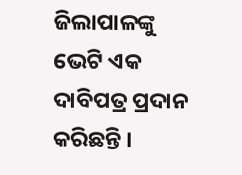ଜିଲାପାଳଙ୍କୁ ଭେଟି ଏକ ଦାବିପତ୍ର ପ୍ରଦାନ କରିଛନ୍ତି ।